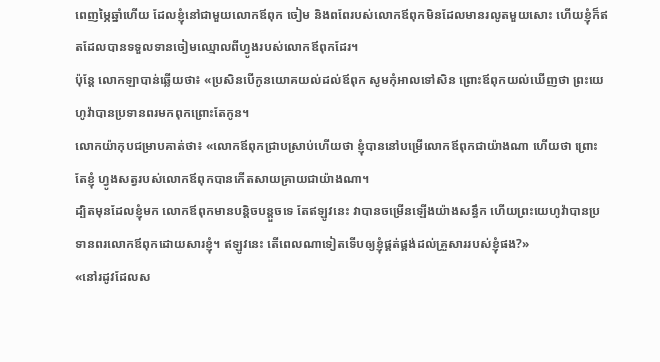ពេញម្ភៃឆ្នាំហើយ ដែលខ្ញុំនៅជាមួយលោកឪពុក ចៀម និងពពែរបស់លោកឪពុកមិនដែលមានរលូតមួយសោះ ហើយខ្ញុំក៏ឥតដែលបានទទួលទានចៀមឈ្មោលពីហ្វូងរបស់លោកឪពុកដែរ។
ប៉ុន្ដែ លោកឡាបាន់ឆ្លើយថា៖ «ប្រសិនបើកូនយោគយល់ដល់ឪពុក សូមកុំអាលទៅសិន ព្រោះឪពុកយល់ឃើញថា ព្រះយេហូវ៉ាបានប្រទានពរមកពុកព្រោះតែកូន។
លោកយ៉ាកុបជម្រាបគាត់ថា៖ «លោកឪពុកជ្រាបស្រាប់ហើយថា ខ្ញុំបាននៅបម្រើលោកឪពុកជាយ៉ាងណា ហើយថា ព្រោះតែខ្ញុំ ហ្វូងសត្វរបស់លោកឪពុកបានកើតសាយគ្រាយជាយ៉ាងណា។
ដ្បិតមុនដែលខ្ញុំមក លោកឪពុកមានបន្តិចបន្តួចទេ តែឥឡូវនេះ វាបានចម្រើនឡើងយ៉ាងសន្ធឹក ហើយព្រះយេហូវ៉ាបានប្រទានពរលោកឪពុកដោយសារខ្ញុំ។ ឥឡូវនេះ តើពេលណាទៀតទើបឲ្យខ្ញុំផ្គត់ផ្គង់ដល់គ្រួសាររបស់ខ្ញុំផង?»
«នៅរដូវដែលស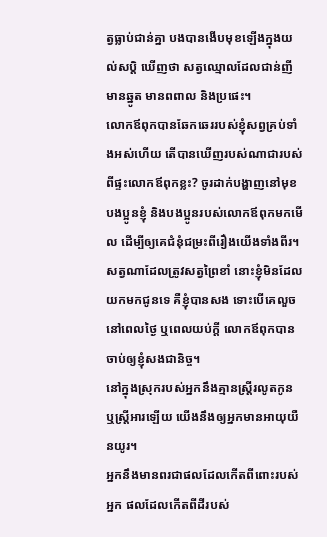ត្វធ្លាប់ជាន់គ្នា បងបានងើបមុខឡើងក្នុងយល់សប្តិ ឃើញថា សត្វឈ្មោលដែលជាន់ញី មានឆ្នូត មានពពាល និងប្រផេះ។
លោកឪពុកបានឆែកឆេររបស់ខ្ញុំសព្វគ្រប់ទាំងអស់ហើយ តើបានឃើញរបស់ណាជារបស់ពីផ្ទះលោកឪពុកខ្លះ? ចូរដាក់បង្ហាញនៅមុខបងប្អូនខ្ញុំ និងបងប្អូនរបស់លោកឪពុកមកមើល ដើម្បីឲ្យគេជំនុំជម្រះពីរឿងយើងទាំងពីរ។
សត្វណាដែលត្រូវសត្វព្រៃខាំ នោះខ្ញុំមិនដែលយកមកជូនទេ គឺខ្ញុំបានសង ទោះបើគេលួចនៅពេលថ្ងៃ ឬពេលយប់ក្តី លោកឪពុកបានចាប់ឲ្យខ្ញុំសងជានិច្ច។
នៅក្នុងស្រុករបស់អ្នកនឹងគ្មានស្ត្រីរលូតកូន ឬស្ត្រីអារឡើយ យើងនឹងឲ្យអ្នកមានអាយុយឺនយូរ។
អ្នកនឹងមានពរជាផលដែលកើតពីពោះរបស់អ្នក ផលដែលកើតពីដីរបស់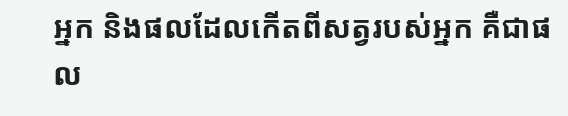អ្នក និងផលដែលកើតពីសត្វរបស់អ្នក គឺជាផល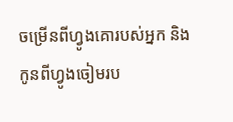ចម្រើនពីហ្វូងគោរបស់អ្នក និងកូនពីហ្វូងចៀមរប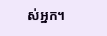ស់អ្នក។